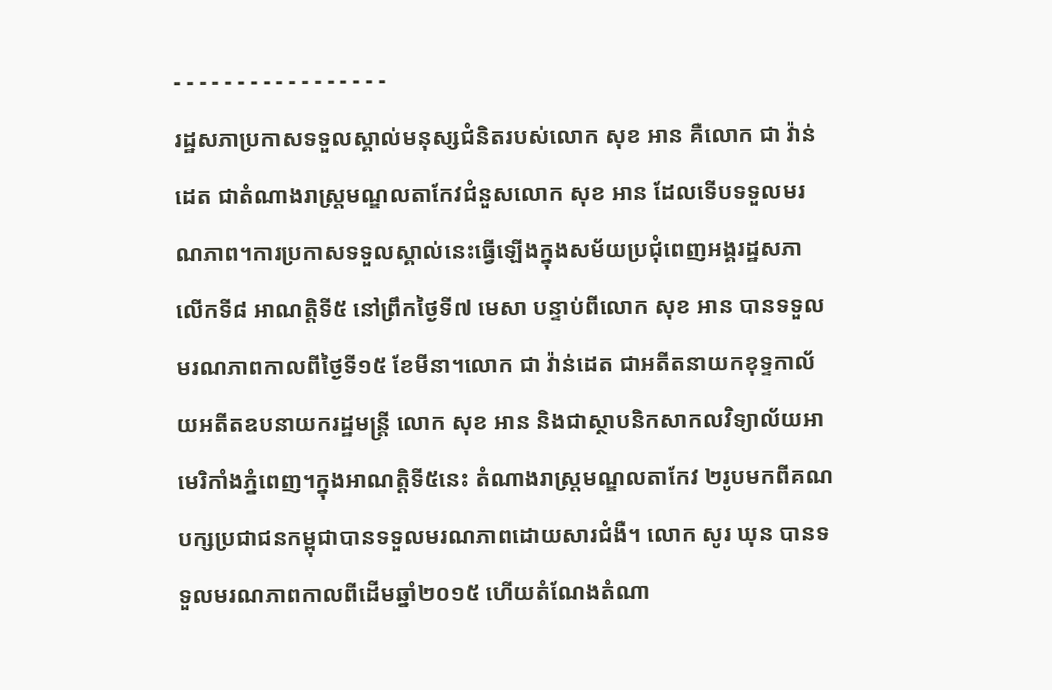- - - - - - - - - - - - - - - - -
រដ្ឋសភាប្រកាសទទួលស្គាល់មនុស្សជំនិតរបស់លោក សុខ អាន គឺលោក ជា វ៉ាន់ដេត ជាតំណាងរាស្ត្រមណ្ឌលតាកែវជំនួសលោក សុខ អាន ដែលទើបទទួលមរណភាព។ការប្រកាសទទួលស្គាល់នេះធ្វើឡើងក្នុងសម័យប្រជុំពេញអង្គរដ្ឋសភា លើកទី៨ អាណត្តិទី៥ នៅព្រឹកថ្ងៃទី៧ មេសា បន្ទាប់ពីលោក សុខ អាន បានទទួលមរណភាពកាលពីថ្ងៃទី១៥ ខែមីនា។លោក ជា វ៉ាន់ដេត ជាអតីតនាយកខុទ្ទកាល័យអតីតឧបនាយករដ្ឋមន្ត្រី លោក សុខ អាន និងជាស្ថាបនិកសាកលវិទ្យាល័យអាមេរិកាំងភ្នំពេញ។ក្នុងអាណត្តិទី៥នេះ តំណាងរាស្ត្រមណ្ឌលតាកែវ ២រូបមកពីគណបក្សប្រជាជនកម្ពុជាបានទទួលមរណភាពដោយសារជំងឺ។ លោក សូរ ឃុន បានទទួលមរណភាពកាលពីដើមឆ្នាំ២០១៥ ហើយតំណែងតំណា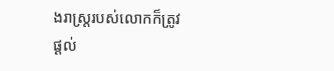ងរាស្ត្ររបស់លោកក៏ត្រូវផ្ដល់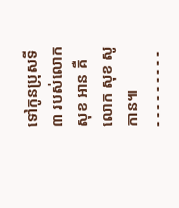ទៅកូនប្រុសទី៣ របស់លោក សុខ អាន គឺលោក សុខ សូកាន៕
- - - - - - - - -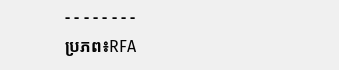- - - - - - - -
ប្រភព៖RFA